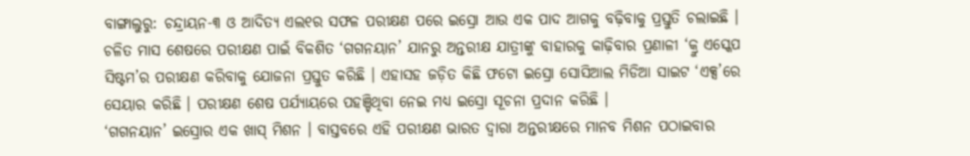ବାଙ୍ଗାଲୁରୁ: ଚନ୍ଦ୍ରାୟନ-୩ ଓ ଆଦିତ୍ୟ ଏଲ୧ର ସଫଳ ପରୀକ୍ଷଣ ପରେ ଇସ୍ରୋ ଆଉ ଏକ ପାଦ ଆଗକୁ ବଢ଼ିବାକୁ ପ୍ରସ୍ତୁତି ଚଲାଇଛି । ଚଳିତ ମାସ ଶେଷରେ ପରୀକ୍ଷଣ ପାଇଁ ବିକଶିତ ‘ଗଗନୟାନ’ ଯାନରୁ ଅନ୍ତରୀକ୍ଷ ଯାତ୍ରୀଙ୍କୁ ବାହାରକୁ କାଢ଼ିବାର ପ୍ରଣାଳୀ ‘କ୍ରୁ ଏସ୍କେପ ସିଷ୍ଟମ’ର ପରୀକ୍ଷଣ କରିବାକୁ ଯୋଜନା ପ୍ରସ୍ତୁତ କରିଛି । ଏହାସହ ଜଡ଼ିତ କିଛି ଫଟୋ ଇସ୍ରୋ ସୋସିଆଲ ମିଡିଆ ସାଇଟ ‘ଏକ୍ସ’ରେ ସେୟାର କରିଛି । ପରୀକ୍ଷଣ ଶେଷ ପର୍ଯ୍ୟାୟରେ ପହଞ୍ଚିଥିବା ନେଇ ମଧ୍ୟ ଇସ୍ରୋ ସୂଚନା ପ୍ରଦାନ କରିଛି ।
‘ଗଗନୟାନ’ ଇସ୍ରୋର ଏକ ଖାସ୍ ମିଶନ । ବାସ୍ତବରେ ଏହି ପରୀକ୍ଷଣ ଭାରତ ଦ୍ୱାରା ଅନ୍ତରୀକ୍ଷରେ ମାନବ ମିଶନ ପଠାଇବାର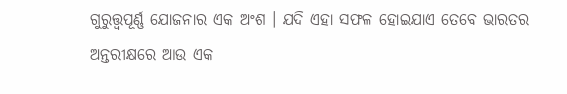ଗୁରୁତ୍ତ୍ୱପୂର୍ଣ୍ଣ ଯୋଜନାର ଏକ ଅଂଶ । ଯଦି ଏହା ସଫଳ ହୋଇଯାଏ ତେବେ ଭାରତର ଅନ୍ତରୀକ୍ଷରେ ଆଉ ଏକ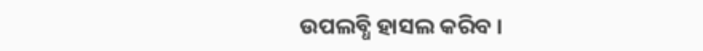ଉପଲବ୍ଧି ହାସଲ କରିବ ।